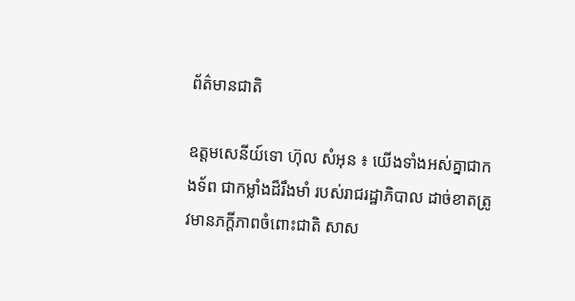ព័ត៌មានជាតិ

ឧត្តមសេនីយ៍ទោ ហ៊ុល សំអុន ៖ យើងទាំងអស់គ្នាជាកងទ័ព ជាកម្លាំងដ៏រឹងមាំ របស់រាជរដ្ឋាភិបាល ដាច់ខាតត្រូវមានភក្ដីភាពចំពោះជាតិ សាស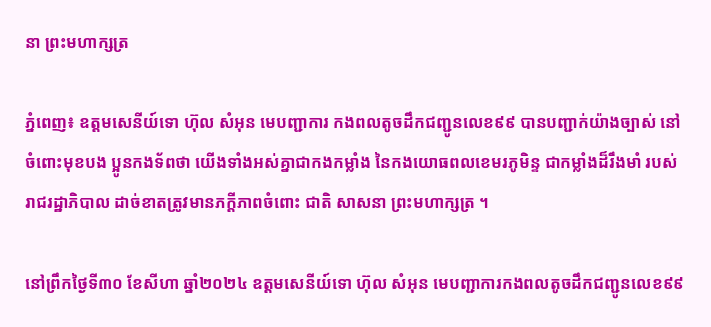នា ព្រះមហាក្សត្រ

ភ្នំពេញ៖ ឧត្តមសេនីយ៍ទោ ហ៊ុល សំអុន មេបញ្ជាការ កងពលតូចដឹកជញ្ជូនលេខ៩៩ បានបញ្ជាក់យ៉ាងច្បាស់ នៅចំពោះមុខបង ប្អូនកងទ័ពថា យើងទាំងអស់គ្នាជាកងកម្លាំង នៃកងយោធពលខេមរភូមិន្ទ ជាកម្លាំងដ៏រឹងមាំ របស់រាជរដ្ឋាភិបាល ដាច់ខាតត្រូវមានភក្ដីភាពចំពោះ ជាតិ សាសនា ព្រះមហាក្សត្រ ។

នៅព្រឹកថ្ងៃទី៣០ ខែសីហា ឆ្នាំ២០២៤ ឧត្តមសេនីយ៍ទោ ហ៊ុល សំអុន មេបញ្ជាការកងពលតូចដឹកជញ្ជូនលេខ៩៩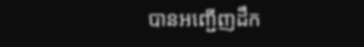បានអញ្ជើញដឹក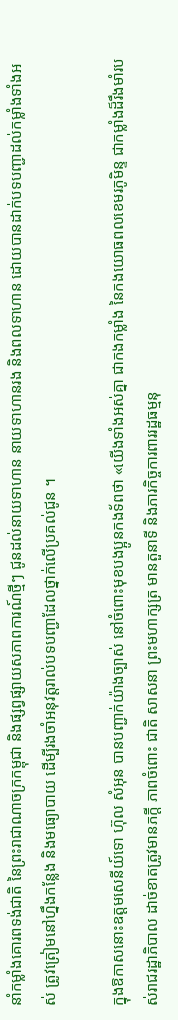នាំកម្លាំងគោរពទង់ជាតិ នៃព្រះរាជាណាចក្រកម្ពុជា និងផ្សព្វផ្សាយសភាពការណ៍ថ្មីៗ ជូនដល់នាយទាហាន នាយទាហានរង និងពលទាហាន ដោយបានដាក់បទបញ្ជាដល់កម្លាំងទាំងអស់ ត្រូវត្រៀមនៅហ្នឹងកន្លែង និងមធ្យោបាយ ដើម្បីរងចាំអនុវត្តរាល់បទបញ្ជាដែលថ្នាក់លើប្រគល់ជូន ។

ក្នុងឱកាសនោះឧត្តមសេនីយ៍ទោ ហ៊ុល សំអុន បានបញ្ជាក់យ៉ាងច្បាស់ នៅចំពោះមុខបងប្អូនកងទ័ពថា «យើងទាំងអស់គ្នា ជាកងកម្លាំង នៃកងយោធពលខេមរភូមិន្ទ ជាកម្លាំងដ៏រឹងមាំរបស់រាជរដ្ឋាភិបាល ដាច់ខាតត្រូវមានភក្ដី ភាពចំពោះ ជាតិ សាសនា ព្រះមហាក្សត្រ មានតួនាទី និងភារកិច្ចការពាររដ្ឋធម្មនុ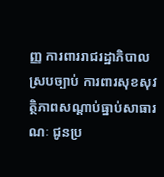ញ្ញ ការពាររាជរដ្ឋាភិបាលស្របច្បាប់ ការពារសុខសុវត្ថិភាពសណ្ដាប់ធ្នាប់សាធារណៈ ជូនប្រ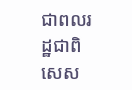ជាពលរដ្ឋជាពិសេស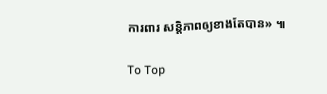ការពារ សន្តិភាពឲ្យខាងតែបាន» ៕

To Top